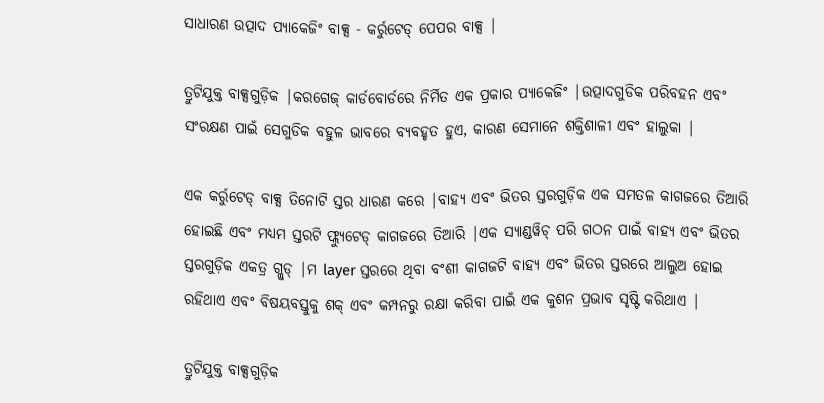ସାଧାରଣ ଉତ୍ପାଦ ପ୍ୟାକେଜିଂ ବାକ୍ସ - କର୍ରୁଟେଡ୍ ପେପର ବାକ୍ସ |

ତ୍ରୁଟିଯୁକ୍ତ ବାକ୍ସଗୁଡ଼ିକ |କରଗେଜ୍ କାର୍ଡବୋର୍ଡରେ ନିର୍ମିତ ଏକ ପ୍ରକାର ପ୍ୟାକେଜିଂ |ଉତ୍ପାଦଗୁଡିକ ପରିବହନ ଏବଂ ସଂରକ୍ଷଣ ପାଇଁ ସେଗୁଡିକ ବହୁଳ ଭାବରେ ବ୍ୟବହୃତ ହୁଏ, କାରଣ ସେମାନେ ଶକ୍ତିଶାଳୀ ଏବଂ ହାଲୁକା |

ଏକ କର୍ରୁଟେଡ୍ ବାକ୍ସ ତିନୋଟି ସ୍ତର ଧାରଣ କରେ |ବାହ୍ୟ ଏବଂ ଭିତର ସ୍ତରଗୁଡ଼ିକ ଏକ ସମତଳ କାଗଜରେ ତିଆରି ହୋଇଛି ଏବଂ ମଧ୍ୟମ ସ୍ତରଟି ଫ୍ଲ୍ୟୁଟେଡ୍ କାଗଜରେ ତିଆରି |ଏକ ସ୍ୟାଣ୍ଡୱିଚ୍ ପରି ଗଠନ ପାଇଁ ବାହ୍ୟ ଏବଂ ଭିତର ସ୍ତରଗୁଡ଼ିକ ଏକତ୍ର ଗ୍ଲୁଡ୍ |ମ layer ସ୍ତରରେ ଥିବା ବଂଶୀ କାଗଜଟି ବାହ୍ୟ ଏବଂ ଭିତର ସ୍ତରରେ ଆଲୁଅ ହୋଇ ରହିଥାଏ ଏବଂ ବିଷୟବସ୍ତୁକୁ ଶକ୍ ଏବଂ କମ୍ପନରୁ ରକ୍ଷା କରିବା ପାଇଁ ଏକ କୁଶନ ପ୍ରଭାବ ସୃଷ୍ଟି କରିଥାଏ |

ତ୍ରୁଟିଯୁକ୍ତ ବାକ୍ସଗୁଡ଼ିକ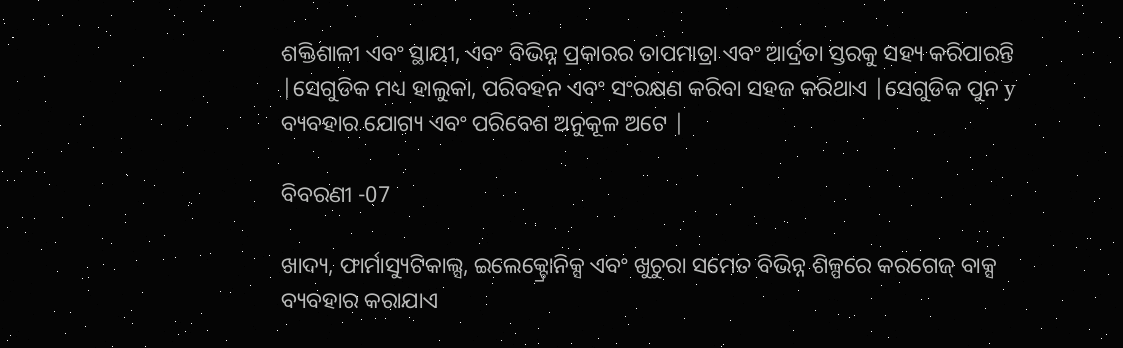ଶକ୍ତିଶାଳୀ ଏବଂ ସ୍ଥାୟୀ, ଏବଂ ବିଭିନ୍ନ ପ୍ରକାରର ତାପମାତ୍ରା ଏବଂ ଆର୍ଦ୍ରତା ସ୍ତରକୁ ସହ୍ୟ କରିପାରନ୍ତି |ସେଗୁଡିକ ମଧ୍ୟ ହାଲୁକା, ପରିବହନ ଏବଂ ସଂରକ୍ଷଣ କରିବା ସହଜ କରିଥାଏ |ସେଗୁଡିକ ପୁନ y ବ୍ୟବହାର ଯୋଗ୍ୟ ଏବଂ ପରିବେଶ ଅନୁକୂଳ ଅଟେ |

ବିବରଣୀ -07

ଖାଦ୍ୟ, ଫାର୍ମାସ୍ୟୁଟିକାଲ୍ସ, ଇଲେକ୍ଟ୍ରୋନିକ୍ସ ଏବଂ ଖୁଚୁରା ସମେତ ବିଭିନ୍ନ ଶିଳ୍ପରେ କରଗେଜ୍ ବାକ୍ସ ବ୍ୟବହାର କରାଯାଏ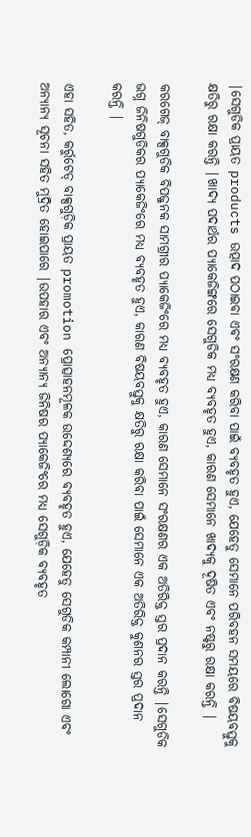|ସେଗୁଡିକ ପ୍ରାୟତ products ଉତ୍ପାଦ ପଠାଇବା ଏବଂ ସଂରକ୍ଷଣ କରିବା ପାଇଁ ବ୍ୟବହୃତ ହୁଏ, ଯେହେତୁ ସେମାନେ ପରିବହନ ସମୟରେ ବିଷୟବସ୍ତୁକୁ କ୍ଷତିରୁ ରକ୍ଷା କରନ୍ତି |ଖାଦ୍ୟ ପଦାର୍ଥର ପ୍ୟାକେଜିଙ୍ଗରେ ସେଗୁଡିକ ମଧ୍ୟ ବ୍ୟବହୃତ ହୁଏ, କାରଣ ସେମାନେ ଖାଦ୍ୟକୁ ଦୂଷିତ ଏବଂ ନଷ୍ଟରୁ ରକ୍ଷା କରନ୍ତି |

କରଗେଜ୍ ବାକ୍ସଗୁଡିକ ବିପଜ୍ଜନକ ସାମଗ୍ରୀର ପ୍ୟାକେଜିଂରେ ମଧ୍ୟ ବ୍ୟବହୃତ ହୁଏ, କାରଣ ସେମାନେ ସଂରକ୍ଷଣର ଏକ ଅତିରିକ୍ତ ସ୍ତର ପ୍ରଦାନ କରନ୍ତି |ସେଗୁଡିକ ଭଗ୍ନ ଜିନିଷଗୁଡିକର ପ୍ୟାକେଜିଂରେ ମଧ୍ୟ ବ୍ୟବହୃତ ହୁଏ, କାରଣ ବିଷୟବସ୍ତୁକୁ କ୍ଷତିରୁ ରକ୍ଷା କରିବା ପାଇଁ ସେମାନେ ଏକ ଅତିରିକ୍ତ କୁଶନର ସ୍ତର ପ୍ରଦାନ କରନ୍ତି |

ଏହା ସହିତ, କର୍ରୁଟେଡ୍ ବାକ୍ସଗୁଡ଼ିକ ପ୍ରାୟତ promotion ପ୍ରୋତ୍ସାହନମୂଳକ ଉଦ୍ଦେଶ୍ୟରେ ବ୍ୟବହୃତ ହୁଏ, ଯେହେତୁ ସେଗୁଡିକ କମ୍ପାନୀ ଲୋଗୋ ଏବଂ ଅନ୍ୟାନ୍ୟ ସୂଚନା ସହିତ ମୁଦ୍ରିତ ହୋଇପାରେ |ଉପହାର ଏବଂ ଅନ୍ୟାନ୍ୟ ଜିନିଷର ପ୍ୟାକେଜିଂରେ ମଧ୍ୟ ସେଗୁଡ଼ିକ ବ୍ୟବହୃତ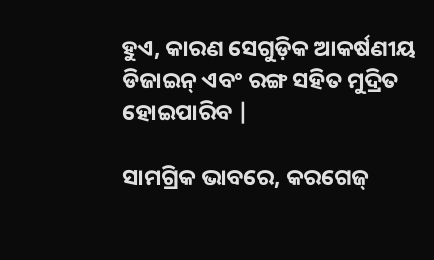ହୁଏ, କାରଣ ସେଗୁଡ଼ିକ ଆକର୍ଷଣୀୟ ଡିଜାଇନ୍ ଏବଂ ରଙ୍ଗ ସହିତ ମୁଦ୍ରିତ ହୋଇପାରିବ |

ସାମଗ୍ରିକ ଭାବରେ, କରଗେଜ୍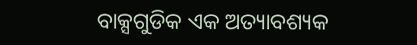ବାକ୍ସଗୁଡିକ ଏକ ଅତ୍ୟାବଶ୍ୟକ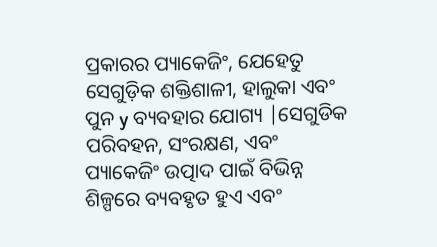ପ୍ରକାରର ପ୍ୟାକେଜିଂ, ଯେହେତୁ ସେଗୁଡ଼ିକ ଶକ୍ତିଶାଳୀ, ହାଲୁକା ଏବଂ ପୁନ y ବ୍ୟବହାର ଯୋଗ୍ୟ |ସେଗୁଡିକ ପରିବହନ, ସଂରକ୍ଷଣ, ଏବଂ ପ୍ୟାକେଜିଂ ଉତ୍ପାଦ ପାଇଁ ବିଭିନ୍ନ ଶିଳ୍ପରେ ବ୍ୟବହୃତ ହୁଏ ଏବଂ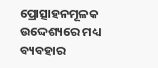ପ୍ରୋତ୍ସାହନମୂଳକ ଉଦ୍ଦେଶ୍ୟରେ ମଧ୍ୟ ବ୍ୟବହାର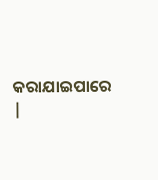କରାଯାଇପାରେ |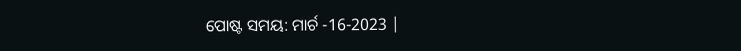ପୋଷ୍ଟ ସମୟ: ମାର୍ଚ -16-2023 |